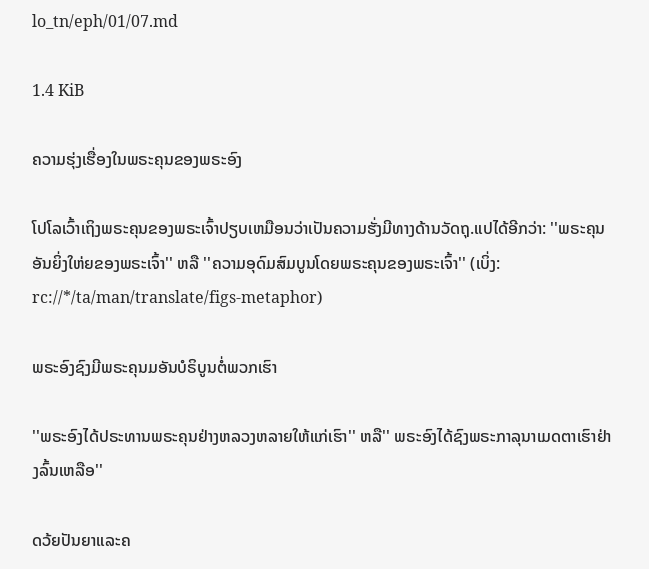lo_tn/eph/01/07.md

1.4 KiB

ຄວາມຮຸ່ງເຮື່ອງໃນພຣະຄຸນຂອງພຣະອົງ

ໂປໂລເວົ້າເຖິງພຣະຄຸນຂອງພຣະເຈົ້າປຽບເຫມືອນວ່າເປັນຄວາມຮັ່ງມີທາງດ້ານວັດຖຸ.ແປໄດ້ອີກວ່າ: ''ພຣະຄຸນອັນຍິ່ງໃຫ່ຍຂອງພຣະເຈົ້າ'' ຫລື ''ຄວາມອຸດົມສົມບູນໂດຍພຣະຄຸນຂອງພຣະເຈົ້າ'' (ເບິ່ງ: rc://*/ta/man/translate/figs-metaphor)

ພຣະອົງຊົງມີພຣະຄຸນມອັນບໍຣິບູນຕໍ່ພວກເຮົາ

''ພຣະອົງໄດ້ປຣະທານພຣະຄຸນຢ່າງຫລວງຫລາຍໃຫ້ແກ່ເຮົາ'' ຫລື'' ພຣະອົງໄດ້ຊົງພຣະກາລຸນາເມດຕາເຮົາຢ່າງລົ້ນເຫລືອ''

ດວ້ຍປັນຍາແລະຄ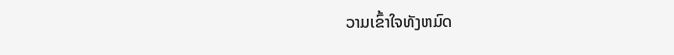ວາມເຂົ້າໃຈທັງຫມົດ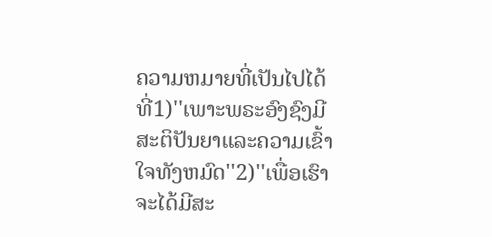ຄວາມຫມາຍທີ່ເປັນໄປໄດ້ທີ່1)''ເພາະພຣະອົງຊົງມີສະຕິປັນຍາແລະຄວາມເຂົ້າໃຈທັງຫມົດ''2)''ເພື່ອເຮົາຈະໄດ້ມີສະ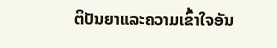ຕິປັນຍາແລະຄວາມເຂົ້າໃຈອັນ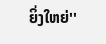ຍິ່ງໃຫຍ່''